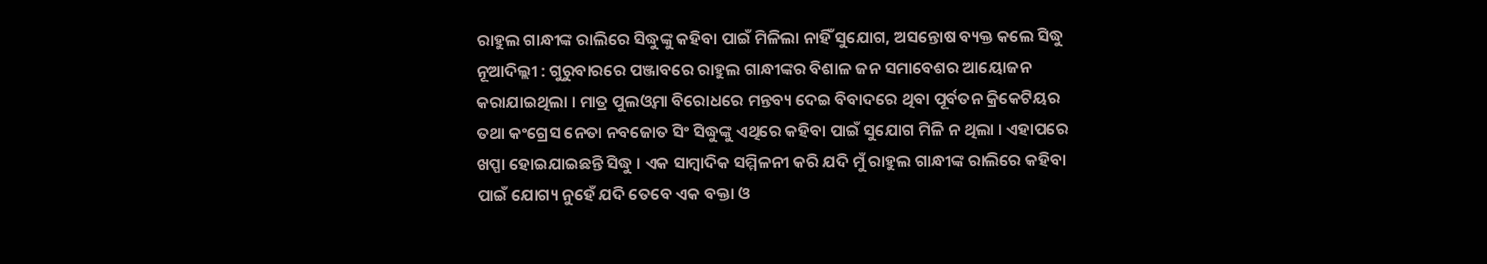ରାହୁଲ ଗାନ୍ଧୀଙ୍କ ରାଲିରେ ସିଦ୍ଧୁଙ୍କୁ କହିବା ପାଇଁ ମିଳିଲା ନାହିଁ ସୁଯୋଗ, ଅସନ୍ତୋଷ ବ୍ୟକ୍ତ କଲେ ସିଦ୍ଧୁ
ନୂଆଦିଲ୍ଲୀ : ଗୁରୁବାରରେ ପଞ୍ଜାବରେ ରାହୁଲ ଗାନ୍ଧୀଙ୍କର ବିଶାଳ ଜନ ସମାବେଶର ଆୟୋଜନ କରାଯାଇଥିଲା । ମାତ୍ର ପୁଲଓ୍ୱମା ବିରୋଧରେ ମନ୍ତବ୍ୟ ଦେଇ ବିବାଦରେ ଥିବା ପୂର୍ବତନ କ୍ରିକେଟିୟର ତଥା କଂଗ୍ରେସ ନେତା ନବଜୋତ ସିଂ ସିଦ୍ଧୁଙ୍କୁ ଏଥିରେ କହିବା ପାଇଁ ସୁଯୋଗ ମିଳି ନ ଥିଲା । ଏହାପରେ ଖପ୍ପା ହୋଇଯାଇଛନ୍ତି ସିଦ୍ଧୁ । ଏକ ସାମ୍ବାଦିକ ସମ୍ମିଳନୀ କରି ଯଦି ମୁଁ ରାହୁଲ ଗାନ୍ଧୀଙ୍କ ରାଲିରେ କହିବା ପାଇଁ ଯୋଗ୍ୟ ନୁହେଁ ଯଦି ତେବେ ଏକ ବକ୍ତା ଓ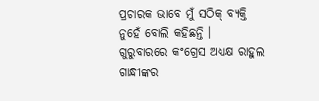ପ୍ରଚାରକ ଭାବେ ମୁଁ ସଠିକ୍ ବ୍ୟକ୍ତି ନୁହେଁ ବୋଲି କହିଛନ୍ତି ।
ଗୁରୁବାରରେ କଂଗ୍ରେସ ଅଧ୍ୟକ୍ଷ ରାହୁଲ ଗାନ୍ଧୀଙ୍କର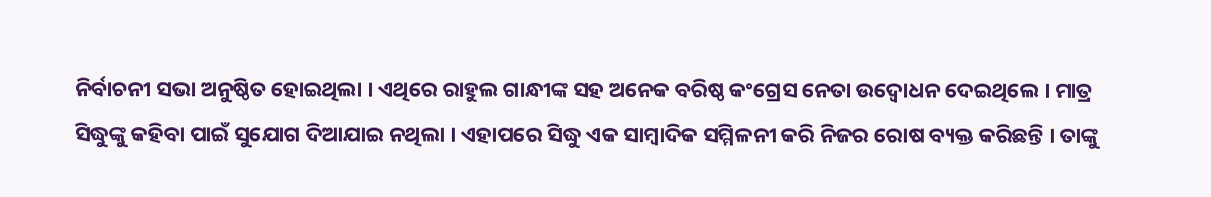ନିର୍ବାଚନୀ ସଭା ଅନୁଷ୍ଠିତ ହୋଇଥିଲା । ଏଥିରେ ରାହୁଲ ଗାନ୍ଧୀଙ୍କ ସହ ଅନେକ ବରିଷ୍ଠ କଂଗ୍ରେସ ନେତା ଉଦ୍ବୋଧନ ଦେଇଥିଲେ । ମାତ୍ର ସିଦ୍ଧୁଙ୍କୁ କହିବା ପାଇଁ ସୁଯୋଗ ଦିଆଯାଇ ନଥିଲା । ଏହାପରେ ସିଦ୍ଧୁ ଏକ ସାମ୍ବାଦିକ ସମ୍ମିଳନୀ କରି ନିଜର ରୋଷ ବ୍ୟକ୍ତ କରିଛନ୍ତି । ତାଙ୍କୁ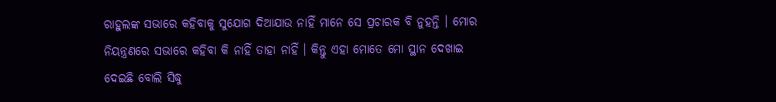ରାହୁଲଙ୍କ ସଭାରେ କହିବାକୁ ସୁଯୋଗ ଦିଆଯାଉ ନାହିଁ ମାନେ ସେ ପ୍ରଚାରକ ବି ନୁହନ୍ତି । ମୋର ନିୟନ୍ତ୍ରଣରେ ସଭାରେ କହିବା କି ନାହିଁ ତାହା ନାହିଁ । କିନ୍ତୁ ଏହା ମୋତେ ମୋ ସ୍ଥାନ ଦେଖାଇ ଦେଇଛି ବୋଲି ସିଦ୍ଧୁ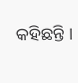କହିଛନ୍ତି ।